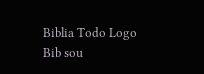Biblia Todo Logo
Bib sou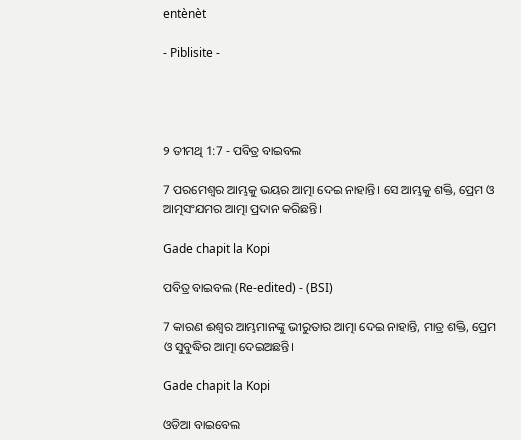entènèt

- Piblisite -




୨ ତୀମଥି 1:7 - ପବିତ୍ର ବାଇବଲ

7 ପରମେଶ୍ୱର ଆମ୍ଭକୁ ଭୟର ଆତ୍ମା ଦେଇ ନାହାନ୍ତି। ସେ ଆମ୍ଭକୁ ଶକ୍ତି, ପ୍ରେମ ଓ ଆତ୍ମସଂଯମର ଆତ୍ମା ପ୍ରଦାନ କରିଛନ୍ତି।

Gade chapit la Kopi

ପବିତ୍ର ବାଇବଲ (Re-edited) - (BSI)

7 କାରଣ ଈଶ୍ଵର ଆମ୍ଭମାନଙ୍କୁ ଭୀରୁତାର ଆତ୍ମା ଦେଇ ନାହାନ୍ତି, ମାତ୍ର ଶକ୍ତି, ପ୍ରେମ ଓ ସୁବୁଦ୍ଧିର ଆତ୍ମା ଦେଇଅଛନ୍ତି।

Gade chapit la Kopi

ଓଡିଆ ବାଇବେଲ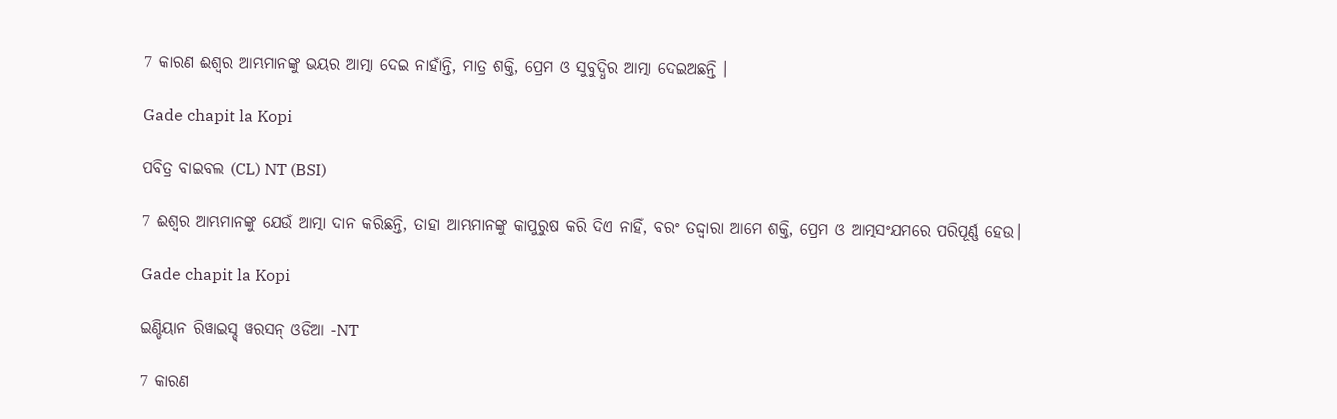7 କାରଣ ଈଶ୍ୱର ଆମ୍ଭମାନଙ୍କୁ ଭୟର ଆତ୍ମା ଦେଇ ନାହାଁନ୍ତି, ମାତ୍ର ଶକ୍ତି, ପ୍ରେମ ଓ ସୁବୁଦ୍ଧିର ଆତ୍ମା ଦେଇଅଛନ୍ତି ।

Gade chapit la Kopi

ପବିତ୍ର ବାଇବଲ (CL) NT (BSI)

7 ଈଶ୍ୱର ଆମ୍ଭମାନଙ୍କୁ ଯେଉଁ ଆତ୍ମା ଦାନ କରିଛନ୍ତି, ତାହା ଆମ୍ଭମାନଙ୍କୁ କାପୁରୁଷ କରି ଦିଏ ନାହିଁ, ବରଂ ତଦ୍ଦ୍ୱାରା ଆମେ ଶକ୍ତି, ପ୍ରେମ ଓ ଆତ୍ମସଂଯମରେ ପରିପୂର୍ଣ୍ଣ ହେଉ।

Gade chapit la Kopi

ଇଣ୍ଡିୟାନ ରିୱାଇସ୍ଡ୍ ୱରସନ୍ ଓଡିଆ -NT

7 କାରଣ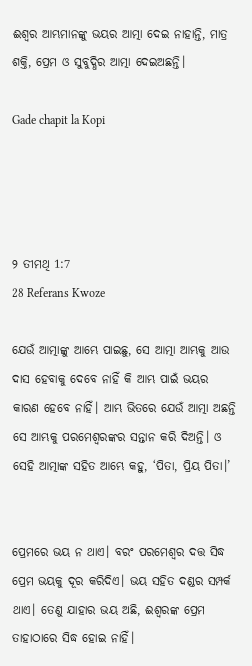ଈଶ୍ବର ଆମ୍ଭମାନଙ୍କୁ ଭୟର ଆତ୍ମା ଦେଇ ନାହାନ୍ତି, ମାତ୍ର ଶକ୍ତି, ପ୍ରେମ ଓ ସୁବୁଦ୍ଧିର ଆତ୍ମା ଦେଇଅଛନ୍ତି।

Gade chapit la Kopi




୨ ତୀମଥି 1:7
28 Referans Kwoze

ଯେଉଁ ଆତ୍ମାଙ୍କୁ ଆମ୍ଭେ ପାଇଛୁ, ସେ ଆତ୍ମା ଆମ୍ଭକୁ ଆଉ ଦାସ ହେବାକୁ ଦେବେ ନାହିଁ କି ଆମ୍ଭ ପାଇଁ ଭୟର କାରଣ ହେବେ ନାହିଁ। ଆମ୍ଭ ଭିତରେ ଯେଉଁ ଆତ୍ମା ଅଛନ୍ତି ସେ ଆମ୍ଭକୁ ପରମେଶ୍ୱରଙ୍କର ସନ୍ତାନ କରି ଦିଅନ୍ତି। ଓ ସେହି ଆତ୍ମାଙ୍କ ସହିତ ଆମ୍ଭେ କହୁ, ‘ପିତା, ପ୍ରିୟ ପିତା।’


ପ୍ରେମରେ ଭୟ ନ ଥାଏ। ବରଂ ପରମେଶ୍ୱର ଦତ୍ତ ସିଦ୍ଧ ପ୍ରେମ ଭୟକୁ ଦୂର କରିଦିଏ। ଭୟ ସହିତ ଦଣ୍ଡର ସମ୍ପର୍କ ଥାଏ। ତେଣୁ ଯାହାର ଭୟ ଅଛି, ଈଶ୍ୱରଙ୍କ ପ୍ରେମ ତାହାଠାରେ ସିଦ୍ଧ ହୋଇ ନାହିଁ।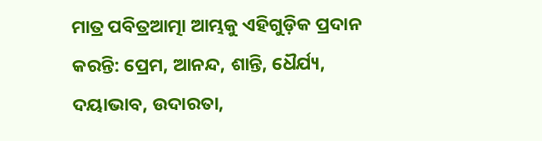ମାତ୍ର ପବିତ୍ରଆତ୍ମା ଆମ୍ଭକୁ ଏହିଗୁଡ଼ିକ ପ୍ରଦାନ କରନ୍ତି: ପ୍ରେମ, ଆନନ୍ଦ, ଶାନ୍ତି, ଧୈର୍ଯ୍ୟ, ଦୟାଭାବ, ଉଦାରତା,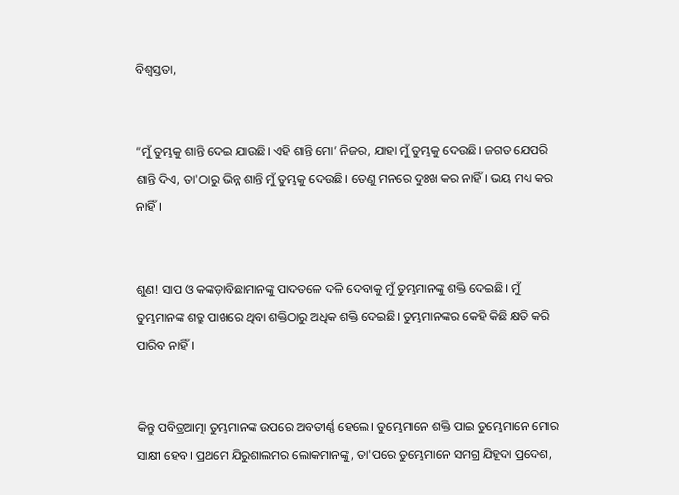ବିଶ୍ୱସ୍ତତା,


“ମୁଁ ତୁମ୍ଭକୁ ଶାନ୍ତି ଦେଇ ଯାଉଛି। ଏହି ଶାନ୍ତି ମୋ’ ନିଜର, ଯାହା ମୁଁ ତୁମ୍ଭକୁ ଦେଉଛି। ଜଗତ ଯେପରି ଶାନ୍ତି ଦିଏ, ତା'ଠାରୁ ଭିନ୍ନ ଶାନ୍ତି ମୁଁ ତୁମ୍ଭକୁ ଦେଉଛି। ତେଣୁ ମନରେ ଦୁଃଖ କର ନାହିଁ। ଭୟ ମଧ୍ୟ କର ନାହିଁ।


ଶୁଣ! ସାପ ଓ କଙ୍କଡ଼ାବିଛାମାନଙ୍କୁ ପାଦତଳେ ଦଳି ଦେବାକୁ ମୁଁ ତୁମ୍ଭମାନଙ୍କୁ ଶକ୍ତି ଦେଇଛି। ମୁଁ ତୁମ୍ଭମାନଙ୍କ ଶତ୍ରୁ ପାଖରେ ଥିବା ଶକ୍ତିଠାରୁ ଅଧିକ ଶକ୍ତି ଦେଇଛି। ତୁମ୍ଭମାନଙ୍କର କେହି କିଛି କ୍ଷତି କରି ପାରିବ ନାହିଁ।


କିନ୍ତୁ ପବିତ୍ରଆତ୍ମା ତୁମ୍ଭମାନଙ୍କ ଉପରେ ଅବତୀର୍ଣ୍ଣ ହେଲେ। ତୁମ୍ଭେମାନେ ଶକ୍ତି ପାଇ ତୁମ୍ଭେମାନେ ମୋର ସାକ୍ଷୀ ହେବ। ପ୍ରଥମେ ଯିରୁଶାଲମର ଲୋକମାନଙ୍କୁ, ତା'ପରେ ତୁମ୍ଭେମାନେ ସମଗ୍ର ଯିହୂଦା ପ୍ରଦେଶ,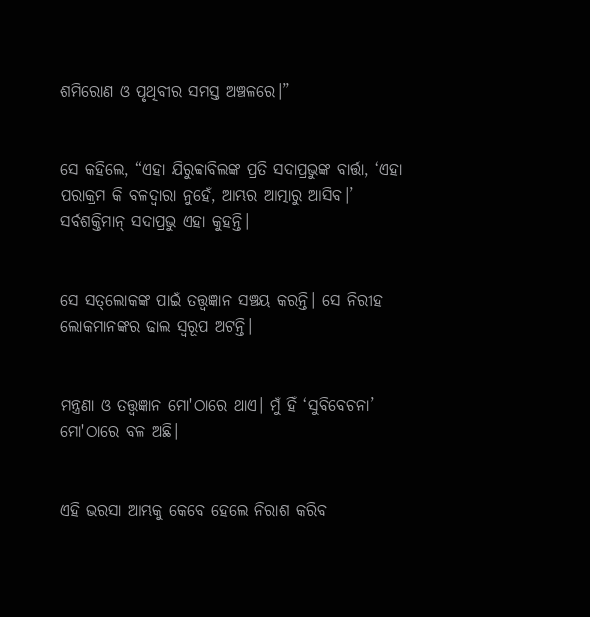ଶମିରୋଣ ଓ ପୃଥିବୀର ସମସ୍ତ ଅଞ୍ଚଳରେ।”


ସେ କହିଲେ, “ଏହା ଯିରୁବ୍ବାବିଲଙ୍କ ପ୍ରତି ସଦାପ୍ରଭୁଙ୍କ ବାର୍ତ୍ତା, ‘ଏହା ପରାକ୍ରମ କି ବଳଦ୍ୱାରା ନୁହେଁ, ଆମ୍ଭର ଆତ୍ମାରୁ ଆସିବ।’ ସର୍ବଶକ୍ତିମାନ୍ ସଦାପ୍ରଭୁ ଏହା କୁହନ୍ତି।


ସେ ସ‌ତ୍‌ଲୋକଙ୍କ ପାଇଁ ତତ୍ତ୍ୱଜ୍ଞାନ ସଞ୍ଚୟ କରନ୍ତି। ସେ ନିରୀହ ଲୋକମାନଙ୍କର ଢାଲ ସ୍ୱରୂପ ଅଟନ୍ତି।


ମନ୍ତ୍ରଣା ଓ ତତ୍ତ୍ୱଜ୍ଞାନ ମୋ'ଠାରେ ଥାଏ। ମୁଁ ହିଁ ‘ସୁବିବେଚନା’ ମୋ'ଠାରେ ବଳ ଅଛି।


ଏହି ଭରସା ଆମ୍ଭକୁ କେବେ ହେଲେ ନିରାଶ କରିବ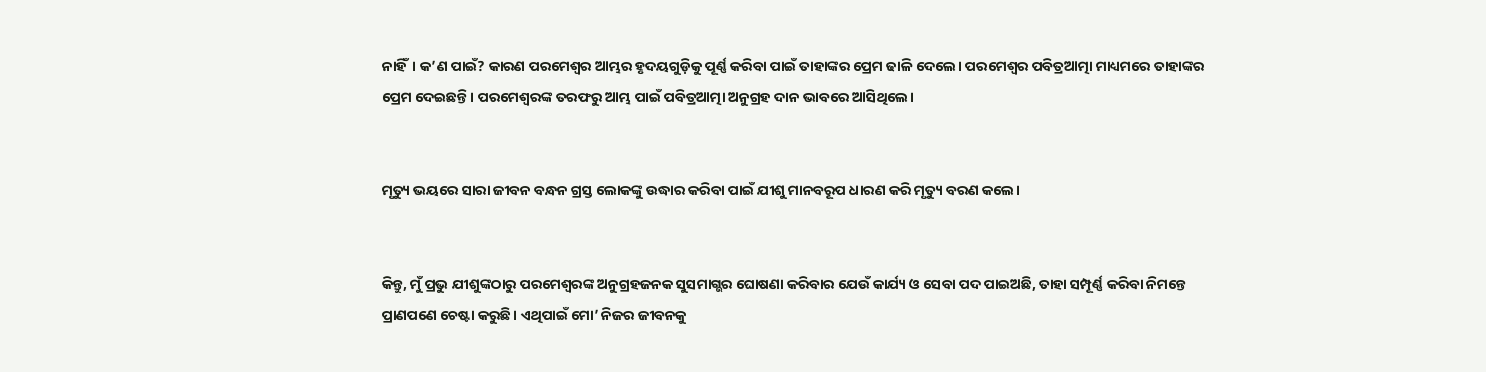ନାହିଁ। କ’ଣ ପାଇଁ? କାରଣ ପରମେଶ୍ୱର ଆମ୍ଭର ହୃଦୟଗୁଡ଼ିକୁ ପୂର୍ଣ୍ଣ କରିବା ପାଇଁ ତାହାଙ୍କର ପ୍ରେମ ଢାଳି ଦେଲେ। ପରମେଶ୍ୱର ପବିତ୍ରଆତ୍ମା ମାଧ୍ୟମରେ ତାହାଙ୍କର ପ୍ରେମ ଦେଇଛନ୍ତି। ପରମେଶ୍ୱରଙ୍କ ତରଫରୁ ଆମ୍ଭ ପାଇଁ ପବିତ୍ରଆତ୍ମା ଅନୁଗ୍ରହ ଦାନ ଭାବରେ ଆସିଥିଲେ।


ମୃତ୍ୟୁ ଭୟରେ ସାରା ଜୀବନ ବନ୍ଧନ ଗ୍ରସ୍ତ ଲୋକଙ୍କୁ ଉଦ୍ଧାର କରିବା ପାଇଁ ଯୀଶୁ ମାନବରୂପ ଧାରଣ କରି ମୃତ୍ୟୁ ବରଣ କଲେ।


କିନ୍ତୁ, ମୁଁ ପ୍ରଭୁ ଯୀଶୁଙ୍କଠାରୁ ପରମେଶ୍ୱରଙ୍କ ଅନୁଗ୍ରହଜନକ ସୁସମାଗ୍ଭର ଘୋଷଣା କରିବାର ଯେଉଁ କାର୍ଯ୍ୟ ଓ ସେବା ପଦ ପାଇଅଛି, ତାହା ସମ୍ପୂର୍ଣ୍ଣ କରିବା ନିମନ୍ତେ ପ୍ରାଣପଣେ ଚେଷ୍ଟା କରୁଛି। ଏଥିପାଇଁ ମୋ’ ନିଜର ଜୀବନକୁ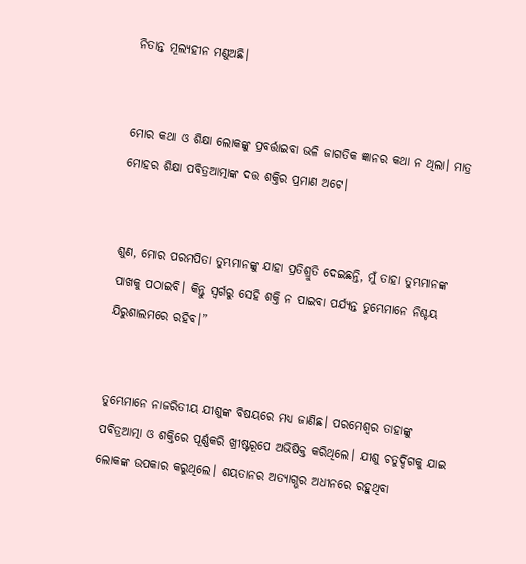ନିତାନ୍ତ ମୂଲ୍ୟହୀନ ମଣୁଅଛି।


ମୋର କଥା ଓ ଶିକ୍ଷା ଲୋକଙ୍କୁ ପ୍ରବର୍ତ୍ତାଇବା ଭଳି ଜାଗତିକ ଜ୍ଞାନର କଥା ନ ଥିଲା। ମାତ୍ର ମୋହର ଶିକ୍ଷା ପବିତ୍ରଆତ୍ମାଙ୍କ ଦତ୍ତ ଶକ୍ତିର ପ୍ରମାଣ ଅଟେ।


ଶୁଣ, ମୋର ପରମପିତା ତୁମ୍ଭମାନଙ୍କୁ ଯାହା ପ୍ରତିଶ୍ରୁତି ଦେଇଛନ୍ତି, ମୁଁ ତାହା ତୁମ୍ଭମାନଙ୍କ ପାଖକୁ ପଠାଇବି। କିନ୍ତୁ ସ୍ୱର୍ଗରୁ ସେହି ଶକ୍ତି ନ ପାଇବା ପର୍ଯ୍ୟନ୍ତ ତୁମ୍ଭେମାନେ ନିଶ୍ଚୟ ଯିରୁଶାଲମରେ ରହିବ।”


ତୁମ୍ଭେମାନେ ନାଜରିତୀୟ ଯୀଶୁଙ୍କ ବିଷୟରେ ମଧ୍ୟ ଜାଣିଛ। ପରମେଶ୍ୱର ତାହାଙ୍କୁ ପବିତ୍ରଆତ୍ମା ଓ ଶକ୍ତିରେ ପୂର୍ଣ୍ଣକରି ଖ୍ରୀଷ୍ଟରୂପେ ଅଭିଷିକ୍ତ କରିଥିଲେ। ଯୀଶୁ ଚତୁର୍ଦ୍ଦିଗକୁ ଯାଇ ଲୋକଙ୍କ ଉପକାର କରୁଥିଲେ। ଶୟତାନର ଅତ୍ୟାଗ୍ଭର ଅଧୀନରେ ରହୁଥିବା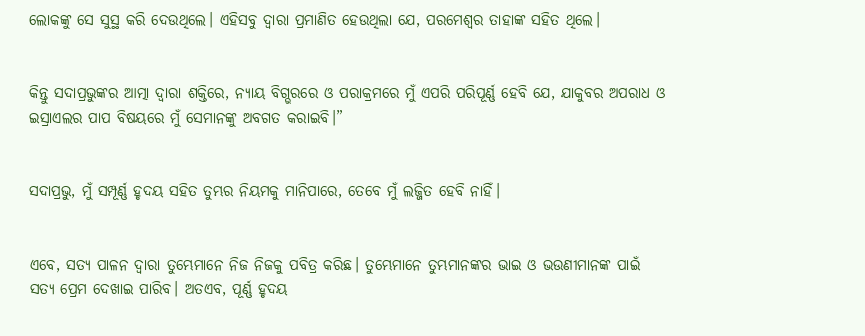ଲୋକଙ୍କୁ ସେ ସୁସ୍ଥ କରି ଦେଉଥିଲେ। ଏହିସବୁ ଦ୍ୱାରା ପ୍ରମାଣିତ ହେଉଥିଲା ଯେ, ପରମେଶ୍ୱର ତାହାଙ୍କ ସହିତ ଥିଲେ।


କିନ୍ତୁ ସଦାପ୍ରଭୁଙ୍କର ଆତ୍ମା ଦ୍ୱାରା ଶକ୍ତିରେ, ନ୍ୟାୟ ବିଗ୍ଭରରେ ଓ ପରାକ୍ରମରେ ମୁଁ ଏପରି ପରିପୂର୍ଣ୍ଣ ହେବି ଯେ, ଯାକୁବର ଅପରାଧ ଓ ଇସ୍ରାଏଲର ପାପ ବିଷୟରେ ମୁଁ ସେମାନଙ୍କୁ ଅବଗତ କରାଇବି।”


ସଦାପ୍ରଭୁ, ମୁଁ ସମ୍ପୂର୍ଣ୍ଣ ହୃଦୟ ସହିତ ତୁମ୍ଭର ନିୟମକୁ ମାନିପାରେ, ତେବେ ମୁଁ ଲଜ୍ଜିତ ହେବି ନାହିଁ।


ଏବେ, ସତ୍ୟ ପାଳନ ଦ୍ୱାରା ତୁମ୍ଭେମାନେ ନିଜ ନିଜକୁ ପବିତ୍ର କରିଛ। ତୁମ୍ଭେମାନେ ତୁମ୍ଭମାନଙ୍କର ଭାଇ ଓ ଭଉଣୀମାନଙ୍କ ପାଇଁ ସତ୍ୟ ପ୍ରେମ ଦେଖାଇ ପାରିବ। ଅତଏବ, ପୂର୍ଣ୍ଣ ହୃଦୟ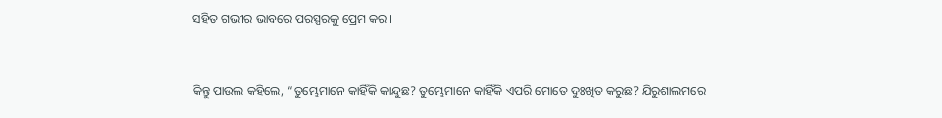ସହିତ ଗଭୀର ଭାବରେ ପରସ୍ପରକୁ ପ୍ରେମ କର।


କିନ୍ତୁ ପାଉଲ କହିଲେ, “ତୁମ୍ଭେମାନେ କାହିଁକି କାନ୍ଦୁଛ? ତୁମ୍ଭେମାନେ କାହିଁକି ଏପରି ମୋତେ ଦୁଃଖିତ କରୁଛ? ଯିରୁଶାଲମରେ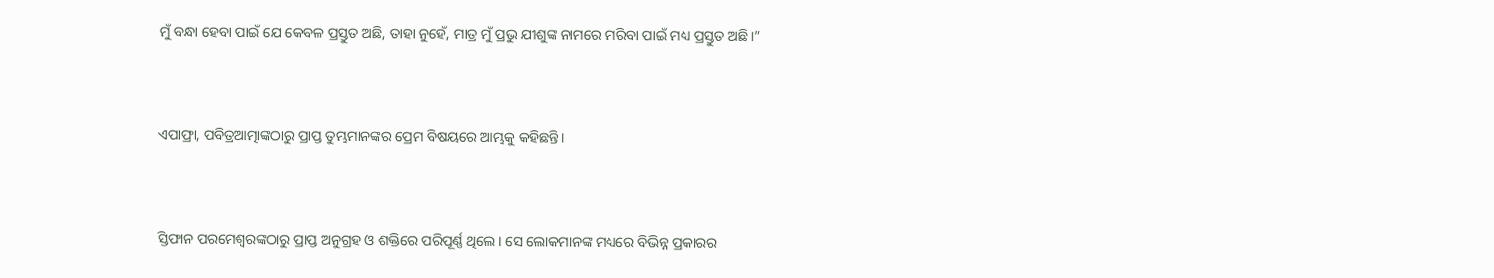ମୁଁ ବନ୍ଧା ହେବା ପାଇଁ ଯେ କେବଳ ପ୍ରସ୍ତୁତ ଅଛି, ତାହା ନୁହେଁ, ମାତ୍ର ମୁଁ ପ୍ରଭୁ ଯୀଶୁଙ୍କ ନାମରେ ମରିବା ପାଇଁ ମଧ୍ୟ ପ୍ରସ୍ତୁତ ଅଛି।”


ଏପାଫ୍ରା, ପବିତ୍ରଆତ୍ମାଙ୍କଠାରୁ ପ୍ରାପ୍ତ ତୁମ୍ଭମାନଙ୍କର ପ୍ରେମ ବିଷୟରେ ଆମ୍ଭକୁ କହିଛନ୍ତି।


ସ୍ତିଫାନ ପରମେଶ୍ୱରଙ୍କଠାରୁ ପ୍ରାପ୍ତ ଅନୁଗ୍ରହ ଓ ଶକ୍ତିରେ ପରିପୂର୍ଣ୍ଣ ଥିଲେ। ସେ ଲୋକମାନଙ୍କ ମଧ୍ୟରେ ବିଭିନ୍ନ ପ୍ରକାରର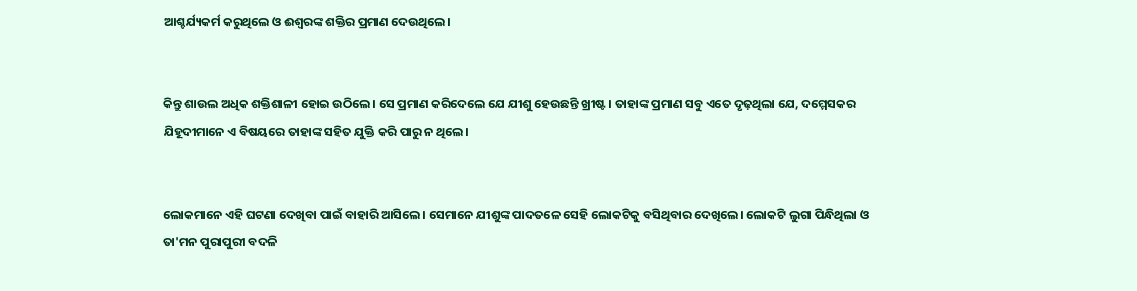ଆଶ୍ଚର୍ଯ୍ୟକର୍ମ କରୁଥିଲେ ଓ ଈଶ୍ୱରଙ୍କ ଶକ୍ତିର ପ୍ରମାଣ ଦେଉଥିଲେ।


କିନ୍ତୁ ଶାଉଲ ଅଧିକ ଶକ୍ତିଶାଳୀ ହୋଇ ଉଠିଲେ। ସେ ପ୍ରମାଣ କରିଦେଲେ ଯେ ଯୀଶୁ ହେଉଛନ୍ତି ଖ୍ରୀଷ୍ଟ। ତାହାଙ୍କ ପ୍ରମାଣ ସବୁ ଏତେ ଦୃଢ଼ଥିଲା ଯେ, ଦମ୍ମେସକର ଯିହୂଦୀମାନେ ଏ ବିଷୟରେ ତାହାଙ୍କ ସହିତ ଯୁକ୍ତି କରି ପାରୁ ନ ଥିଲେ।


ଲୋକମାନେ ଏହି ଘଟଣା ଦେଖିବା ପାଇଁ ବାହାରି ଆସିଲେ। ସେମାନେ ଯୀଶୁଙ୍କ ପାଦତଳେ ସେହି ଲୋକଟିକୁ ବସିଥିବାର ଦେଖିଲେ। ଲୋକଟି ଲୁଗା ପିନ୍ଧିଥିଲା ଓ ତା'ମନ ପୁରାପୁରୀ ବଦଳି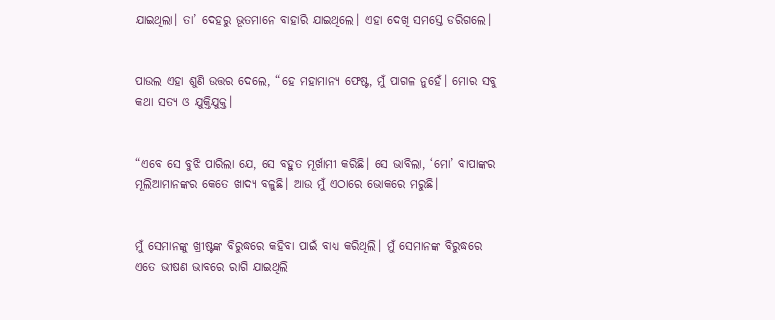ଯାଇଥିଲା। ତା’ ଦେହରୁ ଭୂତମାନେ ବାହାରି ଯାଇଥିଲେ। ଏହା ଦେଖି ସମସ୍ତେ ଡରିଗଲେ।


ପାଉଲ ଏହା ଶୁଣି ଉତ୍ତର ଦେଲେ, “ହେ ମହାମାନ୍ୟ ଫେଷ୍ଟ, ମୁଁ ପାଗଳ ନୁହେଁ। ମୋର ସବୁ କଥା ସତ୍ୟ ଓ ଯୁକ୍ତିଯୁକ୍ତ।


“ଏବେ ସେ ବୁଝି ପାରିଲା ଯେ, ସେ ବହୁତ ମୂର୍ଖାମୀ କରିଛି। ସେ ଭାବିଲା, ‘ମୋ’ ବାପାଙ୍କର ମୂଲିଆମାନଙ୍କର କେତେ ଖାଦ୍ୟ ବଳୁଛି। ଆଉ ମୁଁ ଏଠାରେ ଭୋକରେ ମରୁଛି।


ମୁଁ ସେମାନଙ୍କୁ ଖ୍ରୀଷ୍ଟଙ୍କ ବିରୁଦ୍ଧରେ କହିବା ପାଇଁ ବାଧ୍ୟ କରିଥିଲି। ମୁଁ ସେମାନଙ୍କ ବିରୁଦ୍ଧରେ ଏତେ ଭୀଷଣ ଭାବରେ ରାଗି ଯାଇଥିଲି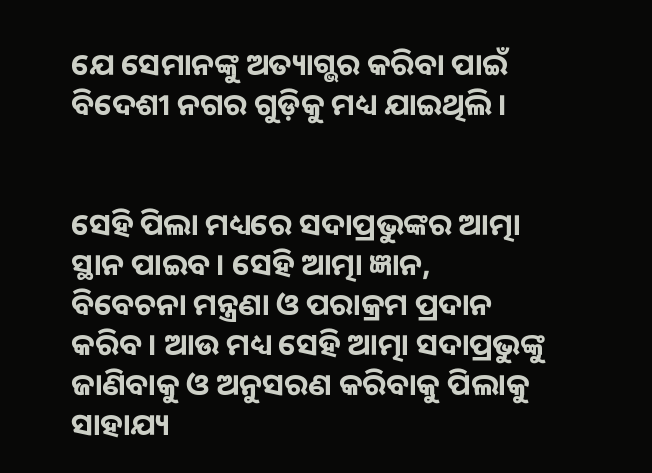ଯେ ସେମାନଙ୍କୁ ଅତ୍ୟାଗ୍ଭର କରିବା ପାଇଁ ବିଦେଶୀ ନଗର ଗୁଡ଼ିକୁ ମଧ୍ୟ ଯାଇଥିଲି।


ସେହି ପିଲା ମଧ୍ୟରେ ସଦାପ୍ରଭୁଙ୍କର ଆତ୍ମା ସ୍ଥାନ ପାଇବ। ସେହି ଆତ୍ମା ଜ୍ଞାନ, ବିବେଚନା ମନ୍ତ୍ରଣା ଓ ପରାକ୍ରମ ପ୍ରଦାନ କରିବ। ଆଉ ମଧ୍ୟ ସେହି ଆତ୍ମା ସଦାପ୍ରଭୁଙ୍କୁ ଜାଣିବାକୁ ଓ ଅନୁସରଣ କରିବାକୁ ପିଲାକୁ ସାହାଯ୍ୟ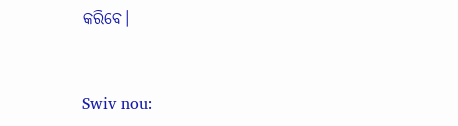କରିବେ।


Swiv nou: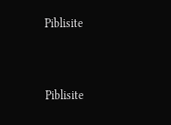Piblisite


Piblisite